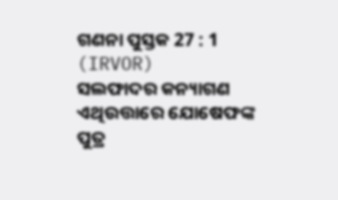ଗଣନା ପୁସ୍ତକ 27 : 1 (IRVOR)
ସଲଫାଦର କନ୍ୟାଗଣ ଏଥିଉତ୍ତାରେ ଯୋଷେଫଙ୍କ ପୁତ୍ର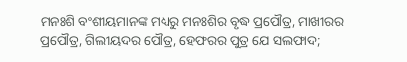ମନଃଶି ବଂଶୀୟମାନଙ୍କ ମଧ୍ୟରୁ ମନଃଶିର ବୃଦ୍ଧ ପ୍ରପୌତ୍ର, ମାଖୀରର ପ୍ରପୌତ୍ର, ଗିଲୀୟଦର ପୌତ୍ର, ହେଫରର ପୁତ୍ର ଯେ ସଲଫାଦ;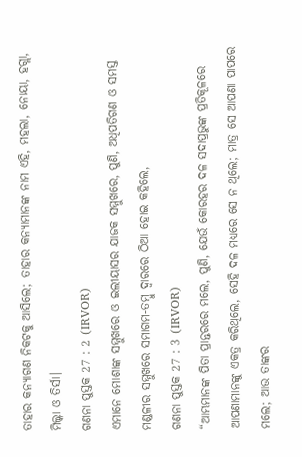ତାହାର କନ୍ୟାଗଣ ନିକଟକୁ ଆସିଲେ; ତାହାର କନ୍ୟାମାନଙ୍କ ନାମ ଏହି, ମହଲା, ନୋୟା, ହଗ୍ଲା, ମିଲ୍କା ଓ ତିର୍ସା।
ଗଣନା ପୁସ୍ତକ 27 : 2 (IRVOR)
ଏମାନେ ମୋଶାଙ୍କ ସମ୍ମୁଖରେ ଓ ଇଲୀୟାସର ଯାଜକ ସମ୍ମୁଖରେ, ପୁଣି, ଅଧିପତିଗଣ ଓ ସମସ୍ତ ମଣ୍ଡଳୀର ସମ୍ମୁଖରେ ସମାଗମ-ତମ୍ବୁ ଦ୍ୱାରରେ ଠିଆ ହୋଇ କହିଲେ,
ଗଣନା ପୁସ୍ତକ 27 : 3 (IRVOR)
“ଆମ୍ଭମାନଙ୍କ ପିତା ପ୍ରାନ୍ତରରେ ମଲେ, ପୁଣି, ଯେଉଁ କୋରହର ଦଳ ସଦାପ୍ରଭୁଙ୍କ ପ୍ରତିକୂଳରେ ଆପଣାମାନଙ୍କୁ ଏକତ୍ର କରିଥିଲେ, ସେହି ଦଳ ମଧ୍ୟରେ ସେ ନ ଥିଲେ; ମାତ୍ର ସେ ଆପଣା ପାପରେ ମଲେ; ଆଉ ତାଙ୍କର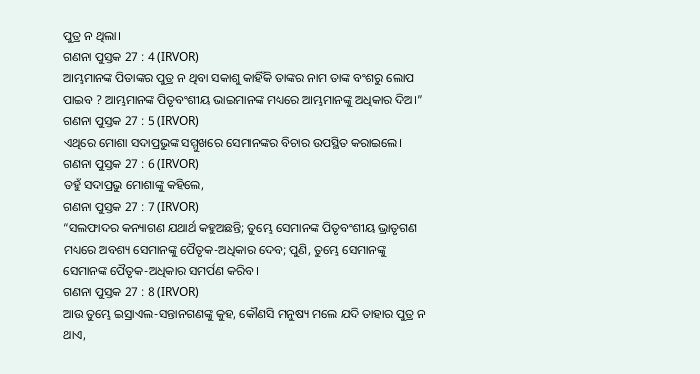ପୁତ୍ର ନ ଥିଲା।
ଗଣନା ପୁସ୍ତକ 27 : 4 (IRVOR)
ଆମ୍ଭମାନଙ୍କ ପିତାଙ୍କର ପୁତ୍ର ନ ଥିବା ସକାଶୁ କାହିଁକି ତାଙ୍କର ନାମ ତାଙ୍କ ବଂଶରୁ ଲୋପ ପାଇବ ? ଆମ୍ଭମାନଙ୍କ ପିତୃବଂଶୀୟ ଭାଇମାନଙ୍କ ମଧ୍ୟରେ ଆମ୍ଭମାନଙ୍କୁ ଅଧିକାର ଦିଅ।”
ଗଣନା ପୁସ୍ତକ 27 : 5 (IRVOR)
ଏଥିରେ ମୋଶା ସଦାପ୍ରଭୁଙ୍କ ସମ୍ମୁଖରେ ସେମାନଙ୍କର ବିଚାର ଉପସ୍ଥିତ କରାଇଲେ।
ଗଣନା ପୁସ୍ତକ 27 : 6 (IRVOR)
ତହୁଁ ସଦାପ୍ରଭୁ ମୋଶାଙ୍କୁ କହିଲେ,
ଗଣନା ପୁସ୍ତକ 27 : 7 (IRVOR)
“ସଲଫାଦର କନ୍ୟାଗଣ ଯଥାର୍ଥ କହୁଅଛନ୍ତି; ତୁମ୍ଭେ ସେମାନଙ୍କ ପିତୃବଂଶୀୟ ଭ୍ରାତୃଗଣ ମଧ୍ୟରେ ଅବଶ୍ୟ ସେମାନଙ୍କୁ ପୈତୃକ-ଅଧିକାର ଦେବ; ପୁଣି, ତୁମ୍ଭେ ସେମାନଙ୍କୁ ସେମାନଙ୍କ ପୈତୃକ-ଅଧିକାର ସମର୍ପଣ କରିବ।
ଗଣନା ପୁସ୍ତକ 27 : 8 (IRVOR)
ଆଉ ତୁମ୍ଭେ ଇସ୍ରାଏଲ-ସନ୍ତାନଗଣଙ୍କୁ କୁହ, କୌଣସି ମନୁଷ୍ୟ ମଲେ ଯଦି ତାହାର ପୁତ୍ର ନ ଥାଏ,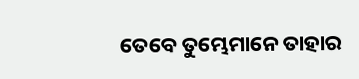ତେବେ ତୁମ୍ଭେମାନେ ତାହାର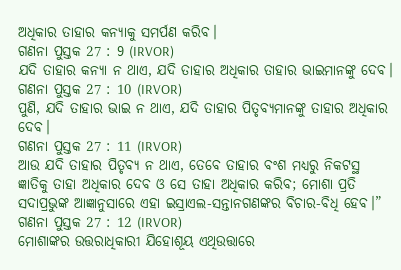ଅଧିକାର ତାହାର କନ୍ୟାକୁ ସମର୍ପଣ କରିବ।
ଗଣନା ପୁସ୍ତକ 27 : 9 (IRVOR)
ଯଦି ତାହାର କନ୍ୟା ନ ଥାଏ, ଯଦି ତାହାର ଅଧିକାର ତାହାର ଭାଇମାନଙ୍କୁ ଦେବ।
ଗଣନା ପୁସ୍ତକ 27 : 10 (IRVOR)
ପୁଣି, ଯଦି ତାହାର ଭାଇ ନ ଥାଏ, ଯଦି ତାହାର ପିତୃବ୍ୟମାନଙ୍କୁ ତାହାର ଅଧିକାର ଦେବ।
ଗଣନା ପୁସ୍ତକ 27 : 11 (IRVOR)
ଆଉ ଯଦି ତାହାର ପିତୃବ୍ୟ ନ ଥାଏ, ତେବେ ତାହାର ବଂଶ ମଧ୍ୟରୁ ନିକଟସ୍ଥ ଜ୍ଞାତିକୁ ତାହା ଅଧିକାର ଦେବ ଓ ସେ ତାହା ଅଧିକାର କରିବ; ମୋଶା ପ୍ରତି ସଦାପ୍ରଭୁଙ୍କ ଆଜ୍ଞାନୁସାରେ ଏହା ଇସ୍ରାଏଲ-ସନ୍ତାନଗଣଙ୍କର ବିଚାର-ବିଧି ହେବ।”
ଗଣନା ପୁସ୍ତକ 27 : 12 (IRVOR)
ମୋଶାଙ୍କର ଉତ୍ତରାଧିକାରୀ ଯିହୋଶୂୟ ଏଥିଉତ୍ତାରେ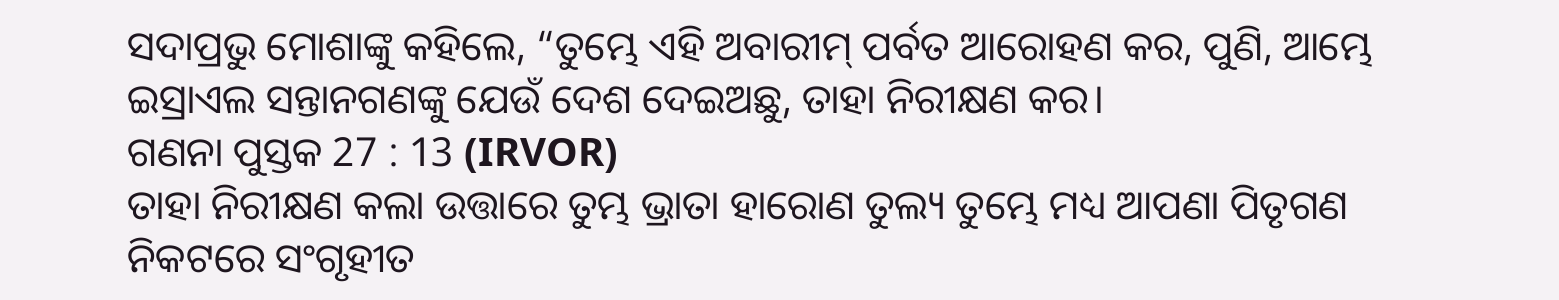ସଦାପ୍ରଭୁ ମୋଶାଙ୍କୁ କହିଲେ, “ତୁମ୍ଭେ ଏହି ଅବାରୀମ୍ ପର୍ବତ ଆରୋହଣ କର, ପୁଣି, ଆମ୍ଭେ ଇସ୍ରାଏଲ ସନ୍ତାନଗଣଙ୍କୁ ଯେଉଁ ଦେଶ ଦେଇଅଛୁ, ତାହା ନିରୀକ୍ଷଣ କର।
ଗଣନା ପୁସ୍ତକ 27 : 13 (IRVOR)
ତାହା ନିରୀକ୍ଷଣ କଲା ଉତ୍ତାରେ ତୁମ୍ଭ ଭ୍ରାତା ହାରୋଣ ତୁଲ୍ୟ ତୁମ୍ଭେ ମଧ୍ୟ ଆପଣା ପିତୃଗଣ ନିକଟରେ ସଂଗୃହୀତ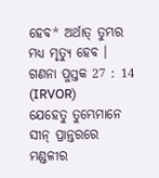ହେବ* ଅର୍ଥାତ୍ ତୁମ୍ଭର ମଧ୍ୟ ମୃତ୍ୟୁ ହେବ ।
ଗଣନା ପୁସ୍ତକ 27 : 14 (IRVOR)
ଯେହେତୁ ତୁମ୍ଭେମାନେ ସୀନ୍ ପ୍ରାନ୍ତରରେ ମଣ୍ଡଳୀର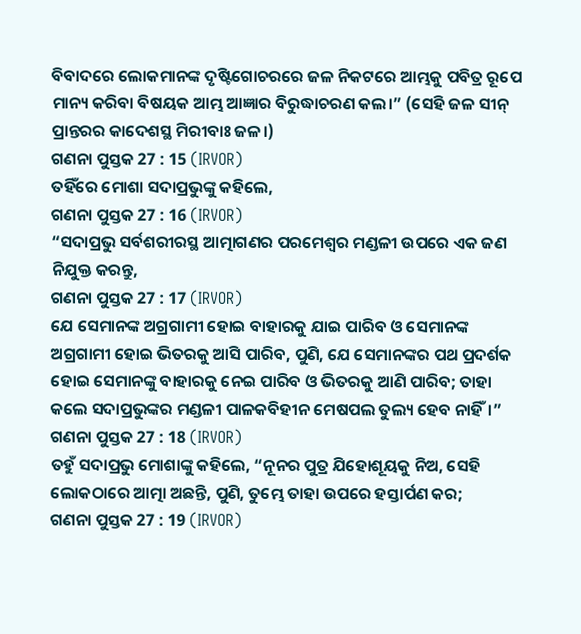ବିବାଦରେ ଲୋକମାନଙ୍କ ଦୃଷ୍ଟିଗୋଚରରେ ଜଳ ନିକଟରେ ଆମ୍ଭକୁ ପବିତ୍ର ରୂପେ ମାନ୍ୟ କରିବା ବିଷୟକ ଆମ୍ଭ ଆଜ୍ଞାର ବିରୁଦ୍ଧାଚରଣ କଲ।” (ସେହି ଜଳ ସୀନ୍ ପ୍ରାନ୍ତରର କାଦେଶସ୍ଥ ମିରୀବାଃ ଜଳ।)
ଗଣନା ପୁସ୍ତକ 27 : 15 (IRVOR)
ତହିଁରେ ମୋଶା ସଦାପ୍ରଭୁଙ୍କୁ କହିଲେ,
ଗଣନା ପୁସ୍ତକ 27 : 16 (IRVOR)
“ସଦାପ୍ରଭୁ ସର୍ବଶରୀରସ୍ଥ ଆତ୍ମାଗଣର ପରମେଶ୍ୱର ମଣ୍ଡଳୀ ଉପରେ ଏକ ଜଣ ନିଯୁକ୍ତ କରନ୍ତୁ,
ଗଣନା ପୁସ୍ତକ 27 : 17 (IRVOR)
ଯେ ସେମାନଙ୍କ ଅଗ୍ରଗାମୀ ହୋଇ ବାହାରକୁ ଯାଇ ପାରିବ ଓ ସେମାନଙ୍କ ଅଗ୍ରଗାମୀ ହୋଇ ଭିତରକୁ ଆସି ପାରିବ, ପୁଣି, ଯେ ସେମାନଙ୍କର ପଥ ପ୍ରଦର୍ଶକ ହୋଇ ସେମାନଙ୍କୁ ବାହାରକୁ ନେଇ ପାରିବ ଓ ଭିତରକୁ ଆଣି ପାରିବ; ତାହା କଲେ ସଦାପ୍ରଭୁଙ୍କର ମଣ୍ଡଳୀ ପାଳକବିହୀନ ମେଷପଲ ତୁଲ୍ୟ ହେବ ନାହିଁ।”
ଗଣନା ପୁସ୍ତକ 27 : 18 (IRVOR)
ତହୁଁ ସଦାପ୍ରଭୁ ମୋଶାଙ୍କୁ କହିଲେ, “ନୂନର ପୁତ୍ର ଯିହୋଶୂୟକୁ ନିଅ, ସେହି ଲୋକଠାରେ ଆତ୍ମା ଅଛନ୍ତି, ପୁଣି, ତୁମ୍ଭେ ତାହା ଉପରେ ହସ୍ତାର୍ପଣ କର;
ଗଣନା ପୁସ୍ତକ 27 : 19 (IRVOR)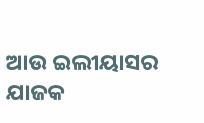ଆଉ ଇଲୀୟାସର ଯାଜକ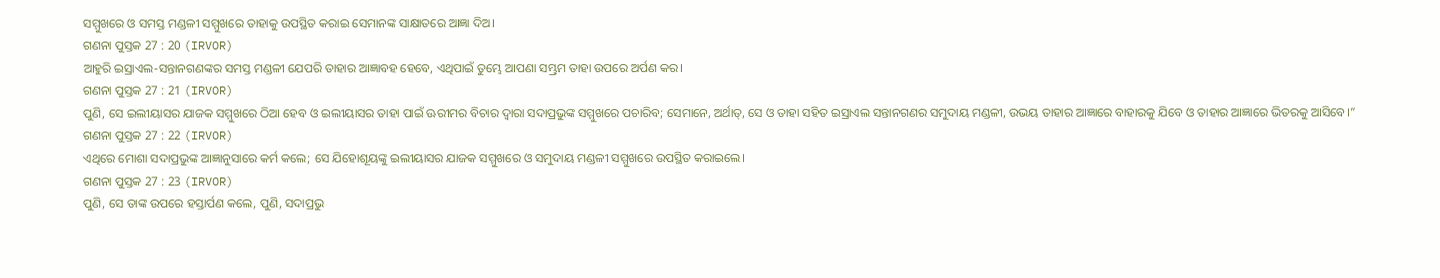ସମ୍ମୁଖରେ ଓ ସମସ୍ତ ମଣ୍ଡଳୀ ସମ୍ମୁଖରେ ତାହାକୁ ଉପସ୍ଥିତ କରାଇ ସେମାନଙ୍କ ସାକ୍ଷାତରେ ଆଜ୍ଞା ଦିଅ।
ଗଣନା ପୁସ୍ତକ 27 : 20 (IRVOR)
ଆହୁରି ଇସ୍ରାଏଲ-ସନ୍ତାନଗଣଙ୍କର ସମସ୍ତ ମଣ୍ଡଳୀ ଯେପରି ତାହାର ଆଜ୍ଞାବହ ହେବେ, ଏଥିପାଇଁ ତୁମ୍ଭେ ଆପଣା ସମ୍ଭ୍ରମ ତାହା ଉପରେ ଅର୍ପଣ କର।
ଗଣନା ପୁସ୍ତକ 27 : 21 (IRVOR)
ପୁଣି, ସେ ଇଲୀୟାସର ଯାଜକ ସମ୍ମୁଖରେ ଠିଆ ହେବ ଓ ଇଲୀୟାସର ତାହା ପାଇଁ ଊରୀମର ବିଚାର ଦ୍ୱାରା ସଦାପ୍ରଭୁଙ୍କ ସମ୍ମୁଖରେ ପଚାରିବ; ସେମାନେ, ଅର୍ଥାତ୍, ସେ ଓ ତାହା ସହିତ ଇସ୍ରାଏଲ ସନ୍ତାନଗଣର ସମୁଦାୟ ମଣ୍ଡଳୀ, ଉଭୟ ତାହାର ଆଜ୍ଞାରେ ବାହାରକୁ ଯିବେ ଓ ତାହାର ଆଜ୍ଞାରେ ଭିତରକୁ ଆସିବେ।”
ଗଣନା ପୁସ୍ତକ 27 : 22 (IRVOR)
ଏଥିରେ ମୋଶା ସଦାପ୍ରଭୁଙ୍କ ଆଜ୍ଞାନୁସାରେ କର୍ମ କଲେ; ସେ ଯିହୋଶୂୟଙ୍କୁ ଇଲୀୟାସର ଯାଜକ ସମ୍ମୁଖରେ ଓ ସମୁଦାୟ ମଣ୍ଡଳୀ ସମ୍ମୁଖରେ ଉପସ୍ଥିତ କରାଇଲେ।
ଗଣନା ପୁସ୍ତକ 27 : 23 (IRVOR)
ପୁଣି, ସେ ତାଙ୍କ ଉପରେ ହସ୍ତାର୍ପଣ କଲେ, ପୁଣି, ସଦାପ୍ରଭୁ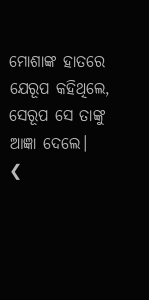ମୋଶାଙ୍କ ହାତରେ ଯେରୂପ କହିଥିଲେ, ସେରୂପ ସେ ତାଙ୍କୁ ଆଜ୍ଞା ଦେଲେ।
❮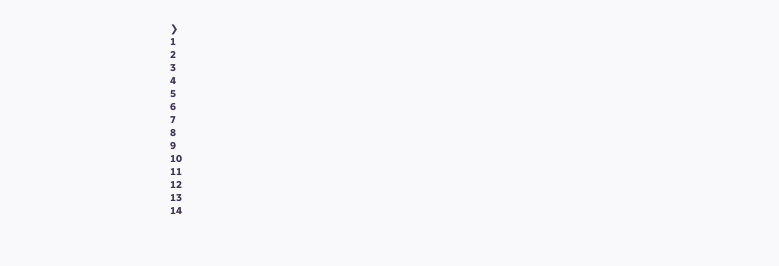❯
1
2
3
4
5
6
7
8
9
10
11
12
13
14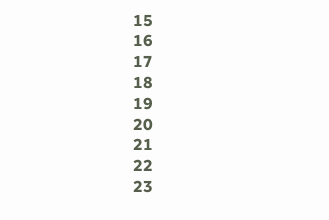15
16
17
18
19
20
21
22
23